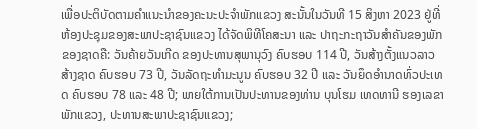ເພື່ອປະຕິບັດຕາມຄຳແນະນຳຂອງຄະນະປະຈຳພັກແຂວງ ສະນັ້ນໃນວັນທີ 15 ສິງຫາ 2023 ຢູ່ທີ່ຫ້ອງປະຊຸມຂອງສະພາປະຊາຊົນແຂວງ ໄດ້ຈັດພິທີໂຄສະນາ ແລະ ປາຖະກະຖາວັນສຳຄັນຂອງພັກຂອງຊາດຄື: ວັນຄ້າຍວັນເກີດ ຂອງປະທານສຸພານຸວົງ ຄົບຮອບ 114 ປີ, ວັນສ້າງຕັ້ງແນວລາວສ້າງຊາດ ຄົບຮອບ 73 ປີ, ວັນລັດຖະທຳມະນູນ ຄົບຮອບ 32 ປີ ແລະ ວັນຍຶດອຳນາດທົ່ວປະເທດ ຄົບຮອບ 78 ແລະ 48 ປີ; ພາຍໃຕ້ການເປັນປະທານຂອງທ່ານ ບຸນໂຮມ ເທດທານີ ຮອງເລຂາພັກແຂວງ, ປະທານສະພາປະຊາຊົນແຂວງ;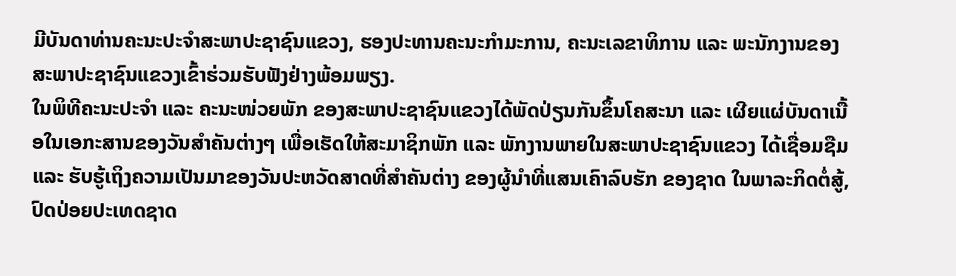ມີບັນດາທ່ານຄະນະປະຈຳສະພາປະຊາຊົນແຂວງ, ຮອງປະທານຄະນະກຳມະການ, ຄະນະເລຂາທິການ ແລະ ພະນັກງານຂອງສະພາປະຊາຊົນແຂວງເຂົ້າຮ່ວມຮັບຟັງຢ່າງພ້ອມພຽງ.
ໃນພິທີຄະນະປະຈຳ ແລະ ຄະນະໜ່ວຍພັກ ຂອງສະພາປະຊາຊົນແຂວງໄດ້ພັດປ່ຽນກັນຂຶ້ນໂຄສະນາ ແລະ ເຜີຍແຜ່ບັນດາເນື້ອໃນເອກະສານຂອງວັນສຳຄັນຕ່າງໆ ເພື່ອເຮັດໃຫ້ສະມາຊິກພັກ ແລະ ພັກງານພາຍໃນສະພາປະຊາຊົນແຂວງ ໄດ້ເຊື່ອມຊືມ ແລະ ຮັບຮູ້ເຖິງຄວາມເປັນມາຂອງວັນປະຫວັດສາດທີ່ສຳຄັນຕ່າງ ຂອງຜູ້ນຳທີ່ແສນເຄົາລົບຮັກ ຂອງຊາດ ໃນພາລະກິດຕໍ່ສູ້, ປົດປ່ອຍປະເທດຊາດ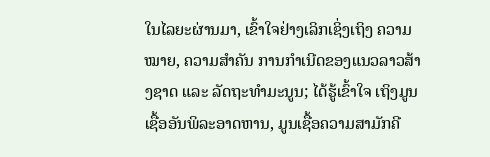ໃນໄລຍະຜ່ານມາ, ເຂົ້າໃຈຢ່າງເລິກເຊິ່ງເຖິງ ຄວາມໝາຍ, ຄວາມສຳຄັນ ການກຳເນີດຂອງແນວລາວສ້າງຊາດ ແລະ ລັດຖະທຳມະນູນ; ໄດ້ຮູ້ເຂົ້າໃຈ ເຖິງມູນເຊື້ອອັນພິລະອາດຫານ, ມູນເຊື້ອຄວາມສາມັກຄີ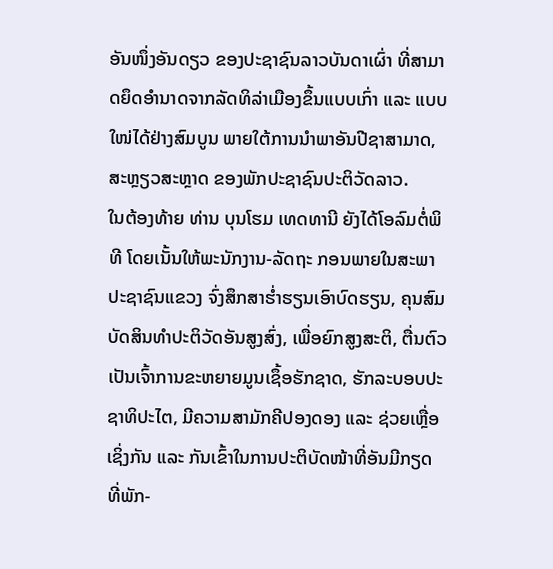ອັນໜຶ່ງອັນດຽວ ຂອງປະຊາຊົນລາວບັນດາເຜົ່າ ທີ່ສາມາດຍຶດອຳນາດຈາກລັດທິລ່າເມືອງຂຶ້ນແບບເກົ່າ ແລະ ແບບໃໜ່ໄດ້ຢ່າງສົມບູນ ພາຍໃຕ້ການນຳພາອັນປີຊາສາມາດ, ສະຫຼຽວສະຫຼາດ ຂອງພັກປະຊາຊົນປະຕິວັດລາວ.
ໃນຕ້ອງທ້າຍ ທ່ານ ບຸນໂຮມ ເທດທານີ ຍັງໄດ້ໂອລົມຕໍ່ພິທີ ໂດຍເນັ້ນໃຫ້ພະນັກງານ-ລັດຖະ ກອນພາຍໃນສະພາປະຊາຊົນແຂວງ ຈົ່ງສຶກສາຮ່ຳຮຽນເອົາບົດຮຽນ, ຄຸນສົມບັດສິນທຳປະຕິວັດອັນສູງສົ່ງ, ເພື່ອຍົກສູງສະຕິ, ຕື່ນຕົວເປັນເຈົ້າການຂະຫຍາຍມູນເຊຶ້ອຮັກຊາດ, ຮັກລະບອບປະຊາທິປະໄຕ, ມີຄວາມສາມັກຄີປອງດອງ ແລະ ຊ່ວຍເຫຼື່ອເຊິ່ງກັນ ແລະ ກັນເຂົ້າໃນການປະຕິບັດໜ້າທີ່ອັນມີກຽດ ທີ່ພັກ-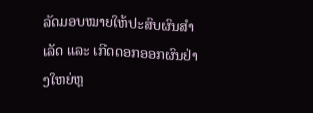ລັດມອບໝາຍໃຫ້ປະສົບຜົນສຳເລັດ ແລະ ເກີດດອກອອກຜົນຢ່າງໃຫຍ່ຫຼ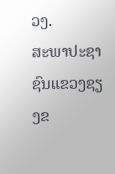ວງ.
ສະພາປະຊາຊົນແຂວງຊຽງຂ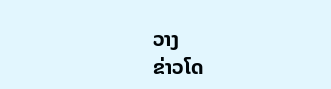ວາງ
ຂ່າວໂດ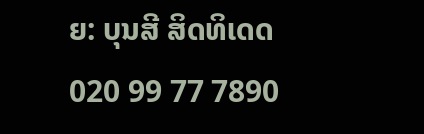ຍ: ບຸນສີ ສິດທິເດດ
020 99 77 7890